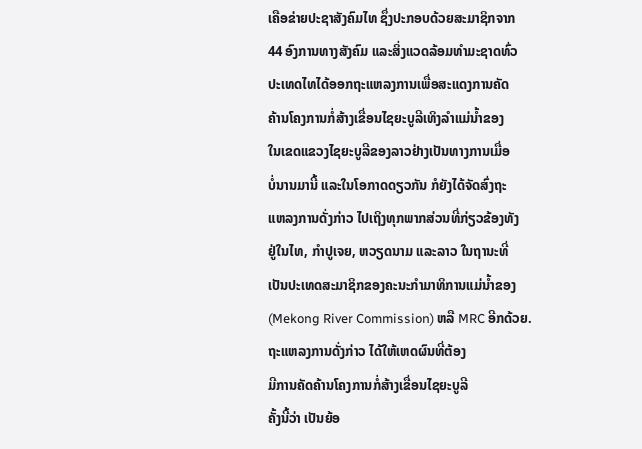ເຄືອຂ່າຍປະຊາສັງຄົມໄທ ຊຶ່ງປະກອບດ້ວຍສະມາຊິກຈາກ
44 ອົງການທາງສັງຄົມ ແລະສິ່ງແວດລ້ອມທໍາມະຊາດທົ່ວ
ປະເທດໄທໄດ້ອອກຖະແຫລງການເພື່ອສະແດງການຄັດ
ຄ້ານໂຄງການກໍ່ສ້າງເຂື່ອນໄຊຍະບູລີເທິງລຳແມ່ນ້ຳຂອງ
ໃນເຂດແຂວງໄຊຍະບູລີຂອງລາວຢ່າງເປັນທາງການເມື່ອ
ບໍ່ນານມານີ້ ແລະໃນໂອກາດດຽວກັນ ກໍຍັງໄດ້ຈັດສົ່ງຖະ
ແຫລງການດັ່ງກ່າວ ໄປເຖິງທຸກພາກສ່ວນທີ່ກ່ຽວຂ້ອງທັງ
ຢູ່ໃນໄທ, ກຳປູເຈຍ, ຫວຽດນາມ ແລະລາວ ໃນຖານະທີ່
ເປັນປະເທດສະມາຊິກຂອງຄະນະກໍາມາທິການແມ່ນໍ້າຂອງ
(Mekong River Commission) ຫລື MRC ອີກດ້ວຍ.
ຖະແຫລງການດັ່ງກ່າວ ໄດ້ໃຫ້ເຫດຜົນທີ່ຕ້ອງ
ມີການຄັດຄ້ານໂຄງການກໍ່ສ້າງເຂື່ອນໄຊຍະບູລີ
ຄັ້ງນີ້ວ່າ ເປັນຍ້ອ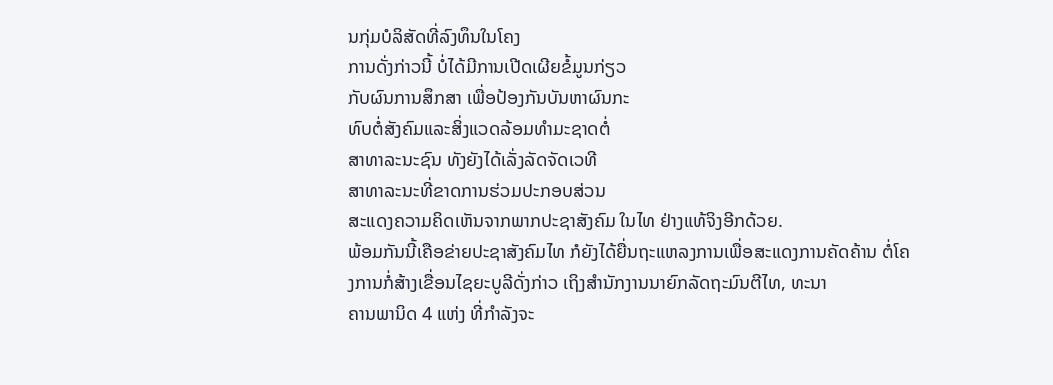ນກຸ່ມບໍລິສັດທີ່ລົງທຶນໃນໂຄງ
ການດັ່ງກ່າວນີ້ ບໍ່ໄດ້ມີການເປີດເຜີຍຂໍ້ມູນກ່ຽວ
ກັບຜົນການສຶກສາ ເພື່ອປ້ອງກັນບັນຫາຜົນກະ
ທົບຕໍ່ສັງຄົມແລະສິ່ງແວດລ້ອມທໍາມະຊາດຕໍ່
ສາທາລະນະຊົນ ທັງຍັງໄດ້ເລັ່ງລັດຈັດເວທີ
ສາທາລະນະທີ່ຂາດການຮ່ວມປະກອບສ່ວນ
ສະແດງຄວາມຄິດເຫັນຈາກພາກປະຊາສັງຄົມ ໃນໄທ ຢ່າງແທ້ຈິງອີກດ້ວຍ.
ພ້ອມກັນນີ້ເຄືອຂ່າຍປະຊາສັງຄົມໄທ ກໍຍັງໄດ້ຍື່ນຖະແຫລງການເພື່ອສະແດງການຄັດຄ້ານ ຕໍ່ໂຄງການກໍ່ສ້າງເຂື່ອນໄຊຍະບູລີດັ່ງກ່າວ ເຖິງສໍານັກງານນາຍົກລັດຖະມົນຕີໄທ, ທະນາ
ຄານພານິດ 4 ແຫ່ງ ທີ່ກຳລັງຈະ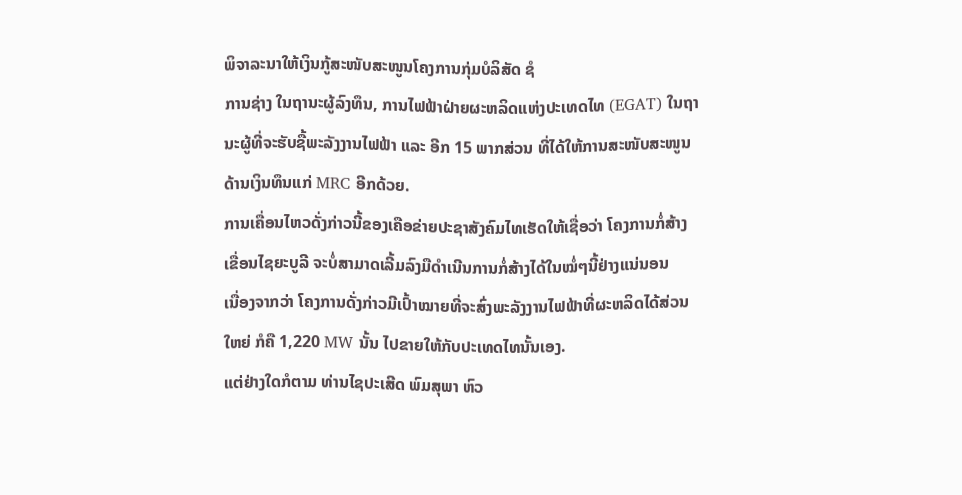ພິຈາລະນາໃຫ້ເງິນກູ້ສະໜັບສະໜູນໂຄງການກຸ່ມບໍລິສັດ ຊໍ
ການຊ່າງ ໃນຖານະຜູ້ລົງທຶນ, ການໄຟຟ້າຝ່າຍຜະຫລິດແຫ່ງປະເທດໄທ (EGAT) ໃນຖາ
ນະຜູ້ທີ່ຈະຮັບຊື້ພະລັງງານໄຟຟ້າ ແລະ ອີກ 15 ພາກສ່ວນ ທີ່ໄດ້ໃຫ້ການສະໜັບສະໜູນ
ດ້ານເງິນທຶນແກ່ MRC ອີກດ້ວຍ.
ການເຄື່ອນໄຫວດັ່ງກ່າວນີ້ຂອງເຄືອຂ່າຍປະຊາສັງຄົມໄທເຮັດໃຫ້ເຊື່ອວ່າ ໂຄງການກໍ່ສ້າງ
ເຂື່ອນໄຊຍະບູລີ ຈະບໍ່ສາມາດເລີ້ມລົງມືດຳເນີນການກໍ່ສ້າງໄດ້ໃນໝໍ່ໆນີ້ຢ່າງແນ່ນອນ
ເນື່ອງຈາກວ່າ ໂຄງການດັ່ງກ່າວມີເປົ້າໝາຍທີ່ຈະສົ່ງພະລັງງານໄຟຟ້າທີ່ຜະຫລິດໄດ້ສ່ວນ
ໃຫຍ່ ກໍຄື 1,220 MW ນັ້ນ ໄປຂາຍໃຫ້ກັບປະເທດໄທນັ້ນເອງ.
ແຕ່ຢ່າງໃດກໍຕາມ ທ່ານໄຊປະເສີດ ພົມສຸພາ ຫົວ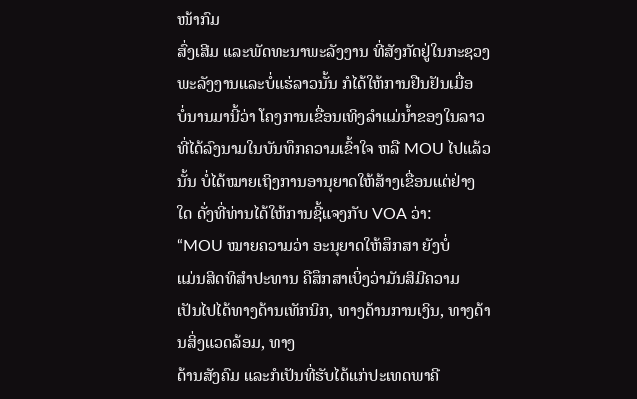ໜ້າກົມ
ສົ່ງເສີມ ແລະພັດທະນາພະລັງງານ ທີ່ສັງກັດຢູ່ໃນກະຊວງ
ພະລັງງານແລະບໍ່ແຮ່ລາວນັ້ນ ກໍໄດ້ໃຫ້ການຢືນຢັນເມື່ອ
ບໍ່ນານມານີ້ວ່າ ໂຄງການເຂື່ອນເທິງລຳແມ່ນໍ້າຂອງໃນລາວ
ທີ່ໄດ້ລົງນາມໃນບັນທຶກຄວາມເຂົ້າໃຈ ຫລື MOU ໄປແລ້ວ
ນັ້ນ ບໍ່ໄດ້ໝາຍເຖິງການອານຸຍາດໃຫ້ສ້າງເຂື່ອນແຕ່ຢ່າງ
ໃດ ດັ່ງທີ່ທ່ານໄດ້ໃຫ້ການຊີ້ແຈງກັບ VOA ວ່າ:
“MOU ໝາຍຄວາມວ່າ ອະນຸຍາດໃຫ້ສຶກສາ ຍັງບໍ່
ແມ່ນສິດທິສໍາປະທານ ຄືສຶກສາເບິ່ງວ່າມັນສິມີຄວາມ
ເປັນໄປໄດ້ທາງດ້ານເທັກນິກ, ທາງດ້ານການເງິນ, ທາງດ້ານສິ່ງແວດລ້ອມ, ທາງ
ດ້ານສັງຄົມ ແລະກໍເປັນທີ່ຮັບໄດ້ແກ່ປະເທດພາຄີ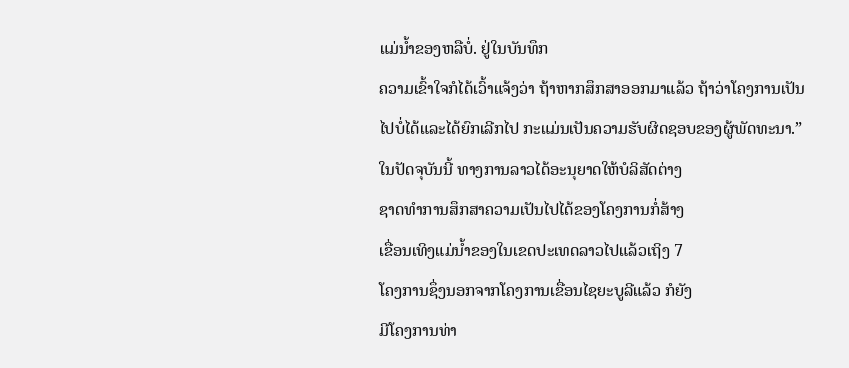ແມ່ນໍ້າຂອງຫລືບໍ່. ຢູ່ໃນບັນທຶກ
ຄວາມເຂົ້າໃຈກໍໄດ້ເວົ້າແຈ້ງວ່າ ຖ້າຫາກສຶກສາອອກມາແລ້ວ ຖ້າວ່າໂຄງການເປັນ
ໄປບໍ່ໄດ້ແລະໄດ້ຍົກເລີກໄປ ກະແມ່ນເປັນຄວາມຮັບຜິດຊອບຂອງຜູ້ພັດທະນາ.”
ໃນປັດຈຸບັນນີ້ ທາງການລາວໄດ້ອະນຸຍາດໃຫ້ບໍລິສັດຕ່າງ
ຊາດທໍາການສຶກສາຄວາມເປັນໄປໄດ້ຂອງໂຄງການກໍ່ສ້າງ
ເຂື່ອນເທິງແມ່ນໍ້າຂອງໃນເຂດປະເທດລາວໄປແລ້ວເຖິງ 7
ໂຄງການຊຶ່ງນອກຈາກໂຄງການເຂື່ອນໄຊຍະບູລີແລ້ວ ກໍຍັງ
ມີໂຄງການທ່າ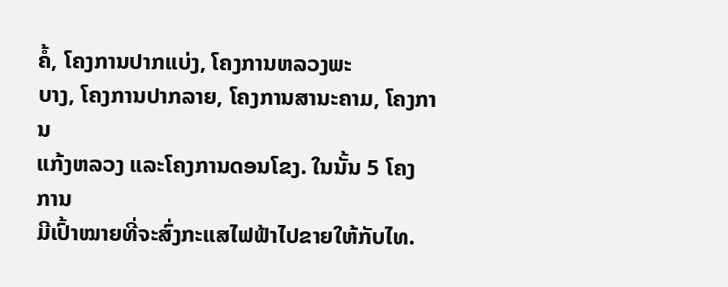ຄໍ້, ໂຄງການປາກແບ່ງ, ໂຄງການຫລວງພະ
ບາງ, ໂຄງການປາກລາຍ, ໂຄງການສານະຄາມ, ໂຄງການ
ແກ້ງຫລວງ ແລະໂຄງການດອນໂຂງ. ໃນນັ້ນ 5 ໂຄງການ
ມີເປົ້າໝາຍທີ່ຈະສົ່ງກະແສໄຟຟ້າໄປຂາຍໃຫ້ກັບໄທ.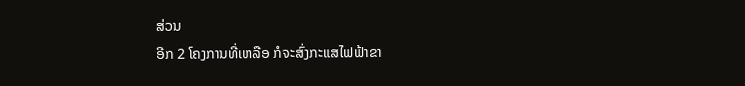ສ່ວນ
ອີກ 2 ໂຄງການທີ່ເຫລືອ ກໍຈະສົ່ງກະແສໄຟຟ້າຂາ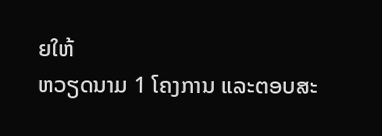ຍໃຫ້
ຫວຽດນາມ 1 ໂຄງການ ແລະຕອບສະ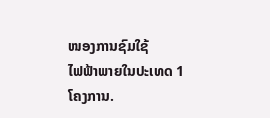ໜອງການຊົມໃຊ້
ໄຟຟ້າພາຍໃນປະເທດ 1 ໂຄງການ.